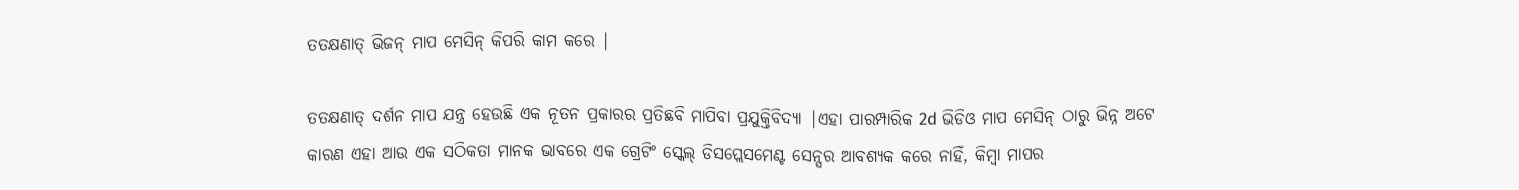ତତକ୍ଷଣାତ୍ ଭିଜନ୍ ମାପ ମେସିନ୍ କିପରି କାମ କରେ |

ତତକ୍ଷଣାତ୍ ଦର୍ଶନ ମାପ ଯନ୍ତ୍ର ହେଉଛି ଏକ ନୂତନ ପ୍ରକାରର ପ୍ରତିଛବି ମାପିବା ପ୍ରଯୁକ୍ତିବିଦ୍ୟା |ଏହା ପାରମ୍ପାରିକ 2d ଭିଡିଓ ମାପ ମେସିନ୍ ଠାରୁ ଭିନ୍ନ ଅଟେ କାରଣ ଏହା ଆଉ ଏକ ସଠିକତା ମାନକ ଭାବରେ ଏକ ଗ୍ରେଟିଂ ସ୍କେଲ୍ ଡିସପ୍ଲେସମେଣ୍ଟ ସେନ୍ସର ଆବଶ୍ୟକ କରେ ନାହିଁ, କିମ୍ବା ମାପର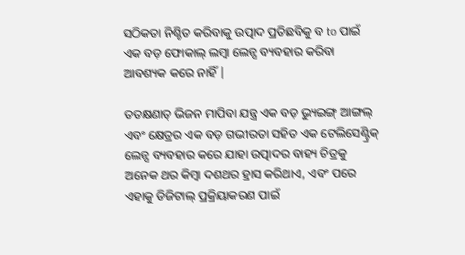ସଠିକତା ନିଶ୍ଚିତ କରିବାକୁ ଉତ୍ପାଦ ପ୍ରତିଛବିକୁ ବ to ପାଇଁ ଏକ ବଡ଼ ଫୋକାଲ୍ ଲମ୍ୱା ଲେନ୍ସ ବ୍ୟବହାର କରିବା ଆବଶ୍ୟକ କରେ ନାହିଁ |

ତତକ୍ଷଣାତ୍ ଭିଜନ ମାପିବା ଯନ୍ତ୍ର ଏକ ବଡ଼ ଭ୍ୟୁଇଙ୍ଗ୍ ଆଙ୍ଗଲ୍ ଏବଂ କ୍ଷେତ୍ରର ଏକ ବଡ଼ ଗଭୀରତା ସହିତ ଏକ ଟେଲିସେଣ୍ଟ୍ରିକ୍ ଲେନ୍ସ ବ୍ୟବହାର କରେ ଯାହା ଉତ୍ପାଦର ବାହ୍ୟ ଚିତ୍ରକୁ ଅନେକ ଥର କିମ୍ବା ଦଶଥର ହ୍ରାସ କରିଥାଏ, ଏବଂ ପରେ ଏହାକୁ ଡିଜିଟାଲ୍ ପ୍ରକ୍ରିୟାକରଣ ପାଇଁ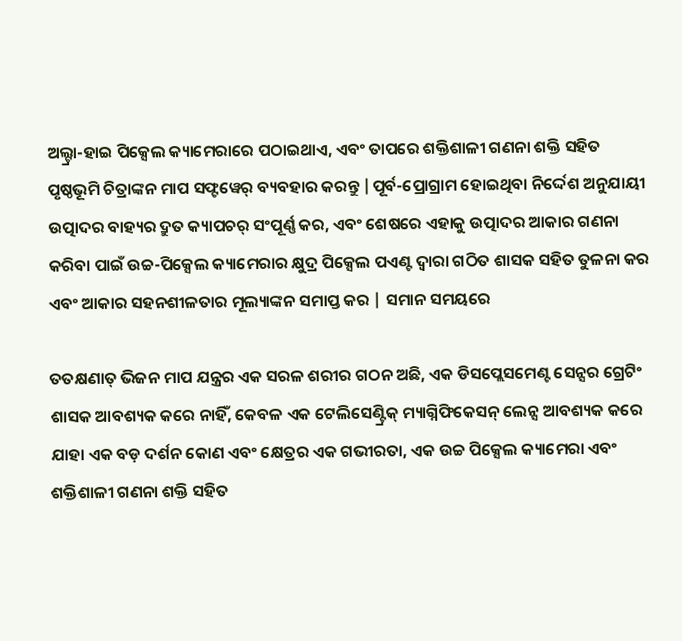ଅଲ୍ଟ୍ରା-ହାଇ ପିକ୍ସେଲ କ୍ୟାମେରାରେ ପଠାଇଥାଏ, ଏବଂ ତାପରେ ଶକ୍ତିଶାଳୀ ଗଣନା ଶକ୍ତି ସହିତ ପୃଷ୍ଠଭୂମି ଚିତ୍ରାଙ୍କନ ମାପ ସଫ୍ଟୱେର୍ ବ୍ୟବହାର କରନ୍ତୁ |ପୂର୍ବ-ପ୍ରୋଗ୍ରାମ ହୋଇଥିବା ନିର୍ଦ୍ଦେଶ ଅନୁଯାୟୀ ଉତ୍ପାଦର ବାହ୍ୟର ଦ୍ରୁତ କ୍ୟାପଚର୍ ସଂପୂର୍ଣ୍ଣ କର, ଏବଂ ଶେଷରେ ଏହାକୁ ଉତ୍ପାଦର ଆକାର ଗଣନା କରିବା ପାଇଁ ଉଚ୍ଚ-ପିକ୍ସେଲ କ୍ୟାମେରାର କ୍ଷୁଦ୍ର ପିକ୍ସେଲ ପଏଣ୍ଟ ଦ୍ୱାରା ଗଠିତ ଶାସକ ସହିତ ତୁଳନା କର ଏବଂ ଆକାର ସହନଶୀଳତାର ମୂଲ୍ୟାଙ୍କନ ସମାପ୍ତ କର | ସମାନ ସମୟରେ

ତତକ୍ଷଣାତ୍ ଭିଜନ ମାପ ଯନ୍ତ୍ରର ଏକ ସରଳ ଶରୀର ଗଠନ ଅଛି, ଏକ ଡିସପ୍ଲେସମେଣ୍ଟ ସେନ୍ସର ଗ୍ରେଟିଂ ଶାସକ ଆବଶ୍ୟକ କରେ ନାହିଁ, କେବଳ ଏକ ଟେଲିସେଣ୍ଟ୍ରିକ୍ ମ୍ୟାଗ୍ନିଫିକେସନ୍ ଲେନ୍ସ ଆବଶ୍ୟକ କରେ ଯାହା ଏକ ବଡ଼ ଦର୍ଶନ କୋଣ ଏବଂ କ୍ଷେତ୍ରର ଏକ ଗଭୀରତା, ଏକ ଉଚ୍ଚ ପିକ୍ସେଲ କ୍ୟାମେରା ଏବଂ ଶକ୍ତିଶାଳୀ ଗଣନା ଶକ୍ତି ସହିତ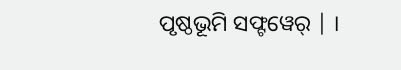ପୃଷ୍ଠଭୂମି ସଫ୍ଟୱେର୍ | ।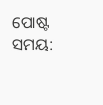ପୋଷ୍ଟ ସମୟ: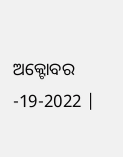ଅକ୍ଟୋବର -19-2022 |